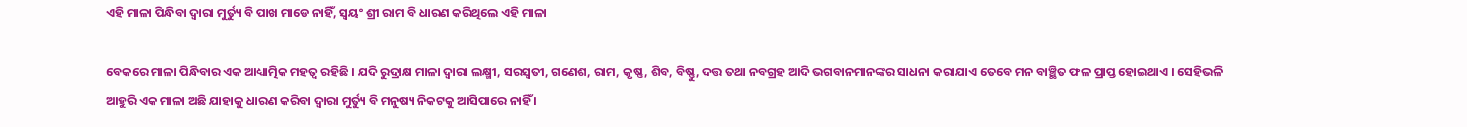ଏହି ମାଳା ପିନ୍ଧିବା ଦ୍ଵାରା ମୁର୍ତ୍ୟୁ ବି ପାଖ ମାଡେ ନାହିଁ, ସ୍ଵୟଂ ଶ୍ରୀ ରାମ ବି ଧାରଣ କରିଥିଲେ ଏହି ମାଳା

ବେକରେ ମାଳା ପିନ୍ଧିବାର ଏକ ଆଧ୍ୟାତ୍ମିକ ମହତ୍ୱ ରହିଛି । ଯଦି ରୁଦ୍ରାକ୍ଷ ମାଳା ଦ୍ଵାରା ଲକ୍ଷ୍ମୀ, ସରସ୍ୱତୀ, ଗଣେଶ, ରାମ, କୃଷ୍ଣ, ଶିବ, ବିଷ୍ଣୁ, ଦତ୍ତ ତଥା ନବଗ୍ରହ ଆଦି ଭଗବାନମାନଙ୍କର ସାଧନା କରାଯାଏ ତେବେ ମନ ବାଞ୍ଛିତ ଫଳ ପ୍ରାପ୍ତ ହୋଇଥାଏ । ସେହିଭଳି ଆହୁରି ଏକ ମାଳା ଅଛି ଯାହାକୁ ଧାରଣ କରିବା ଦ୍ଵାରା ମୁର୍ତ୍ୟୁ ବି ମନୁଷ୍ୟ ନିକଟକୁ ଆସିପାରେ ନାହିଁ ।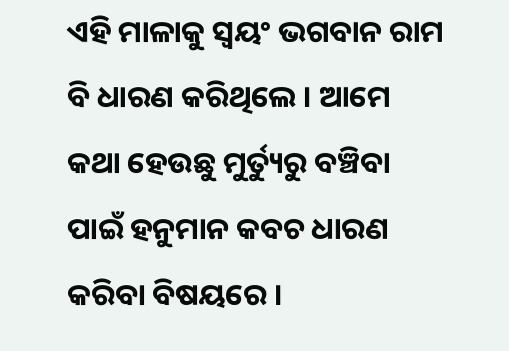ଏହି ମାଳାକୁ ସ୍ଵୟଂ ଭଗବାନ ରାମ ବି ଧାରଣ କରିଥିଲେ । ଆମେ କଥା ହେଉଛୁ ମୁର୍ତ୍ୟୁରୁ ବଞ୍ଚିବା ପାଇଁ ହନୁମାନ କବଚ ଧାରଣ କରିବା ବିଷୟରେ ।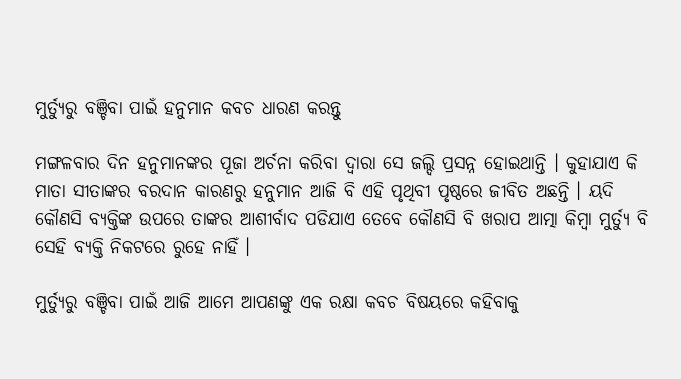ମୁର୍ତ୍ୟୁରୁ ବଞ୍ଚିବା ପାଇଁ ହନୁମାନ କବଚ ଧାରଣ କରନ୍ତୁ

ମଙ୍ଗଳବାର ଦିନ ହନୁମାନଙ୍କର ପୂଜା ଅର୍ଚନା କରିବା ଦ୍ଵାରା ସେ ଜଲ୍ଦି ପ୍ରସନ୍ନ ହୋଇଥାନ୍ତି । କୁହାଯାଏ କି ମାତା ସୀତାଙ୍କର ବରଦାନ କାରଣରୁ ହନୁମାନ ଆଜି ବି ଏହି ପୃଥିବୀ ପୃଷ୍ଠରେ ଜୀବିତ ଅଛନ୍ତି । ୟଦି କୌଣସି ବ୍ୟକ୍ତିଙ୍କ ଉପରେ ତାଙ୍କର ଆଶୀର୍ବାଦ ପଡିଯାଏ ତେବେ କୌଣସି ବି ଖରାପ ଆତ୍ମା କିମ୍ବା ମୁର୍ତ୍ୟୁ ବି ସେହି ବ୍ୟକ୍ତି ନିକଟରେ ରୁହେ ନାହିଁ ।

ମୁର୍ତ୍ୟୁରୁ ବଞ୍ଚିବା ପାଇଁ ଆଜି ଆମେ ଆପଣଙ୍କୁ ଏକ ରକ୍ଷା କବଚ ବିଷୟରେ କହିବାକୁ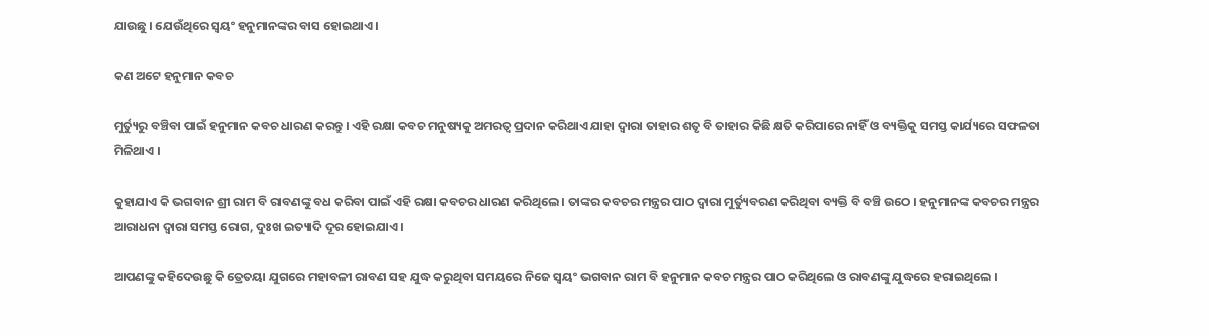ଯାଉଛୁ । ଯେଉଁଥିରେ ସ୍ଵୟଂ ହନୁମାନଙ୍କର ବାସ ହୋଇଥାଏ ।

କଣ ଅଟେ ହନୁମାନ କବଚ

ମୁର୍ତ୍ୟୁରୁ ବଞ୍ଚିବା ପାଇଁ ହନୁମାନ କବଚ ଧାରଣ କରନ୍ତୁ । ଏହି ରକ୍ଷା କବଚ ମନୁଷ୍ୟକୁ ଅମରତ୍ୱ ପ୍ରଦାନ କରିଥାଏ ଯାହା ଦ୍ଵାରା ତାହାର ଶତୃ ବି ତାହାର କିଛି କ୍ଷତି କରିପାରେ ନାହିଁ ଓ ବ୍ୟକ୍ତିକୁ ସମସ୍ତ କାର୍ଯ୍ୟରେ ସଫଳତା ମିଳିଥାଏ ।

କୁହାଯାଏ କି ଭଗବାନ ଶ୍ରୀ ରାମ ବି ରାବଣଙ୍କୁ ବଧ କରିବା ପାଇଁ ଏହି ରକ୍ଷା କବଚର ଧାରଣ କରିଥିଲେ । ତାଙ୍କର କବଚର ମନ୍ତ୍ରର ପାଠ ଦ୍ଵାରା ମୁର୍ତ୍ୟୁବରଣ କରିଥିବା ବ୍ୟକ୍ତି ବି ବଞ୍ଚି ଉଠେ । ହନୁମାନଙ୍କ କବଚର ମନ୍ତ୍ରର ଆରାଧନା ଦ୍ଵାରା ସମସ୍ତ ରୋଗ, ଦୁଃଖ ଇତ୍ୟାଦି ଦୂର ହୋଇଯାଏ ।

ଆପଣଙ୍କୁ କହିଦେଉଛୁ କି ତ୍ରେତୟା ଯୁଗରେ ମହାବଳୀ ରାବଣ ସହ ଯୁଦ୍ଧ କରୁଥିବା ସମୟରେ ନିଜେ ସ୍ଵୟଂ ଭଗବାନ ରାମ ବି ହନୁମାନ କବଚ ମନ୍ତ୍ରର ପାଠ କରିଥିଲେ ଓ ରାବଣଙ୍କୁ ଯୁଦ୍ଧରେ ହରାଇଥିଲେ ।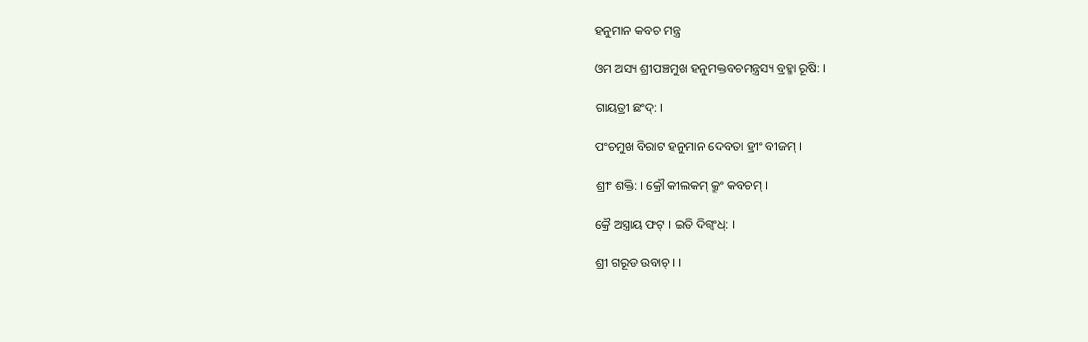ହନୁମାନ କବଚ ମନ୍ତ୍ର

ଓମ ଅସ୍ୟ ଶ୍ରୀପଞ୍ଚମୁଖ ହନୁମକ୍ତବଚମନ୍ତ୍ରସ୍ୟ ବ୍ରହ୍ମା ରୂଷି: ।

ଗାୟତ୍ରୀ ଛଂଦ୍: ।

ପଂଚମୁଖ ବିରାଟ ହନୁମାନ ଦେବତା ହ୍ରୀଂ ବୀଜମ୍ ।

ଶ୍ରୀଂ ଶକ୍ତି: । କ୍ରୌ କୀଲକମ୍ କ୍ରୂଂ କବଚମ୍ ।

କ୍ରୈ ଅସ୍ତ୍ରାୟ ଫଟ୍ । ଇତି ଦିଗ୍ବଂଧ୍: ।

ଶ୍ରୀ ଗରୂଡ ଉବାଚ୍ । ।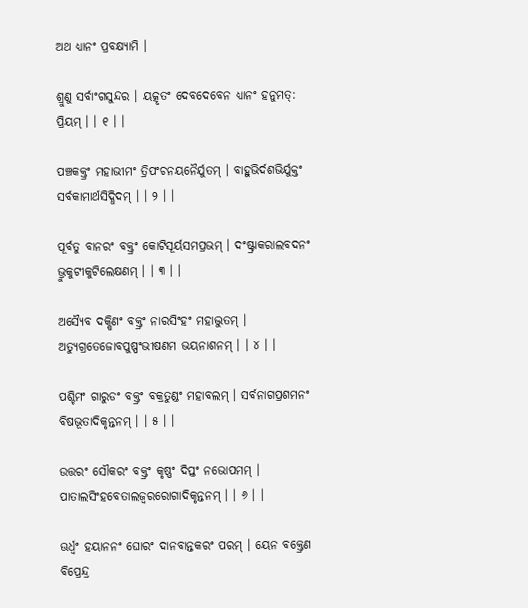ଅଥ ଧ୍ୟାନଂ ପ୍ରବକ୍ଷ୍ୟାମି ।

ଶ୍ରୁଣୁ ସର୍ବାଂଗସୁନ୍ଦର । ୟତ୍କୃତଂ ଦେବଦେବେନ ଧ୍ୟାନଂ ହନୁମତ୍: ପ୍ରିୟମ୍ । । ୧ । ।

ପଞ୍ଚକକ୍ତ୍ରଂ ମହାଭୀମଂ ତ୍ରିପଂଚନୟନୈର୍ଯୁତମ୍ । ବାହୁଭିର୍ଦଶଭିର୍ଯୁକ୍ତଂ ସର୍ବକାମାର୍ଥସିଦ୍ଧିଦମ୍ । । ୨ । ।

ପୂର୍ବତୁ ବାନରଂ ବକ୍ତ୍ରଂ କୋଟିସୂର୍ୟସମପ୍ରଭମ୍ । ଦଂଷ୍ଟ୍ରାକରାଲବଦନଂ ଭ୍ରୁକୁଟୀକୁଟିଲେକ୍ଷଣମ୍ । । ୩ । ।

ଅସ୍ଯୈବ ଦକ୍ଷିଣଂ ବକ୍ତ୍ରଂ ନାରସିଂହଂ ମହାଦ୍ଭୁତମ୍ । ଅତ୍ୟୁଗ୍ରତେଜୋବପୁଷ୍ପଂଭୀଷଣମ ଭୟନାଶନମ୍ । । ୪ । ।

ପଶ୍ଚିମଂ ଗାରୁଡଂ ବକ୍ତ୍ରଂ ବକ୍ରତୁଣ୍ଡଂ ମହାବଲମ୍ । ସର୍ବନାଗପ୍ରଶମନଂ ବିଷଭୂତାଦିକୃନ୍ତନମ୍ । । ୫ । ।

ଉତ୍ତରଂ ସୌକରଂ ବକ୍ତ୍ରଂ କୃଷ୍ଣଂ ଦିପ୍ତଂ ନଭୋପମମ୍ । ପାତାଲସିଂହବେତାଲଜ୍ୱରରୋଗାଦିକୃନ୍ତନମ୍ । । ୬ । ।

ଊର୍ଧ୍ୱଂ ହୟାନନଂ ଘୋରଂ ଦାନବାନ୍ତକରଂ ପରମ୍ । ୟେନ ବକ୍ତ୍ରେଣ ବିପ୍ରେନ୍ଦ୍ର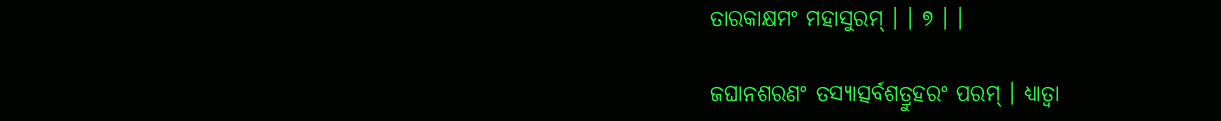ତାରକାକ୍ଷମଂ ମହାସୁରମ୍ । । ୭ । ।

ଜଘାନଶରଣଂ ତସ୍ୟାତ୍ସର୍ବଶତ୍ରୁହରଂ ପରମ୍ । ଧ୍ୟାତ୍ଵା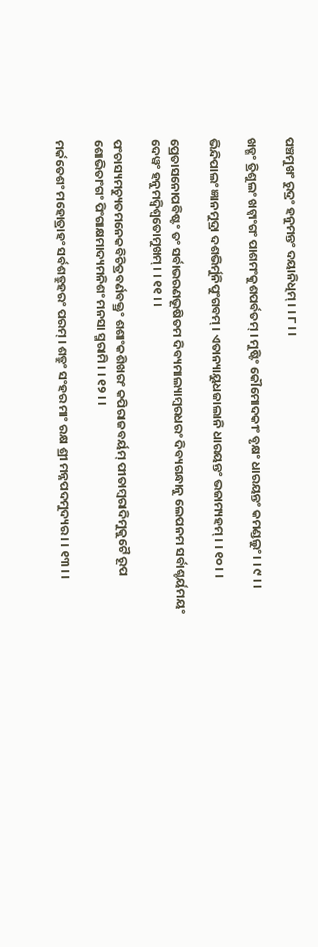ପଞ୍ଚମୁଖଂ ରୁଦ୍ରଂ ହନୁମନ୍ତଂ ଦୟାନିଧିମ୍ । । ୮ । ।

ଖଡ୍ଗଂ ତ୍ରିଶୁଲଂ ଖଟ୍ୱାଂଗଂ ପାଶମଂକୁଶପର୍ବତମ୍ । ମୁଷ୍ଟିଂ କୌମୋଦକୀଂ ବୃକ୍ଷଂ ଧାରୟନ୍ତଂ କମଣ୍ଡଲୁଂ । । ୯ । ।

ଭିନ୍ଦିପାଲଂ ଜ୍ଞାନମୁଦ୍ରା ଦଶଭିର୍ମୁନିପୁଂଗବମ୍ । ଏତାନ୍ୟାୟୁଧଜାଲାନି ଧାରୟନ୍ତଂ ଭଜାମ୍ୟହମ୍ । । ୧୦ । ।

ପ୍ରେତାସନୋପବିଷ୍ଟଂ ତଂ ସର୍ବାଭରଣଭୂଷିତମ ଦିବ୍ୟମାଲ୍ୟାମ୍ବରଧରଂ ଦିବ୍ୟଗନ୍ଧାନୁ ଲେପନମ ସର୍ବାଶ୍ଚର୍ୟମୟଂ ଦେୱଂ ହନୁମଦ୍ୱିଶ୍ୱତୋମୁଖମ୍ । । ୧୧ । ।

ପଂଚାସ୍ୟମଚ୍ୟୁତମନେକବିଚିତ୍ରବର୍ଣବକ୍ତ୍ରଂ ଶଶାଂକଶିଖରଂ କପିରାଜବର୍ୟମ୍ ପୀତାମ୍ବରାଦିମୁକୁଟୈ ରୂପ ଶୋଭିତାଂଗଂ ପିଂଗାକ୍ଷମାଦ୍ୟମନିଶଂ ମନସା ସ୍ମରାମି । । ୧୨ । ।

ମର୍କତେଶଂ ମହୋତ୍ରାହଂ ସର୍ବଶତ୍ରୁହରଂ ପରମ୍ । ଶତ୍ରୁଂ ସଂହର ମାଂ ରକ୍ଷ ଶ୍ରୀ ମନ୍ନପଦମୁଦ୍ୟର । । ୧୩ । ।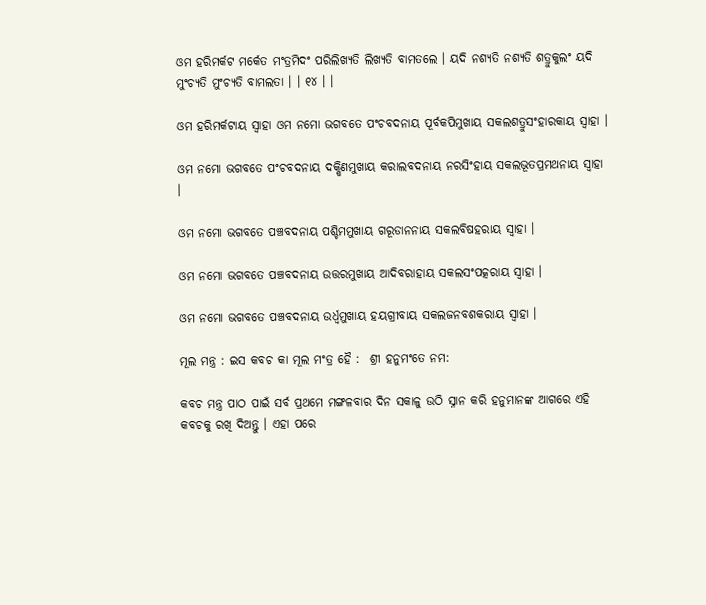ଓମ ହରିମର୍କଟ ମର୍କେତ ମଂତ୍ରମିଦଂ ପରିଲିଖ୍ୟତି ଲିଖ୍ୟତି ବାମତଲେ । ୟଦି ନଶ୍ୟତି ନଶ୍ୟତି ଶତ୍ରୁକୁଲଂ ୟଦି ମୁଂଚ୍ୟତି ମୁଂଚ୍ୟତି ବାମଲତା । । ୧୪ । ।

ଓମ ହରିମର୍କଟାୟ ସ୍ୱାହା ଓମ ନମୋ ଭଗବତେ ପଂଚବଦନାୟ ପୂର୍ବକପିମୁଖାୟ ସକଲଶତ୍ରୁସଂହାରକାୟ ସ୍ୱାହା ।

ଓମ ନମୋ ଭଗବତେ ପଂଚବଦନାୟ ଦକ୍ଷିଣମୁଖାୟ କରାଲବଦନାୟ ନରସିଂହାୟ ସକଲଭୂତପ୍ରମଥନାୟ ସ୍ୱାହା ।

ଓମ ନମୋ ଭଗବତେ ପଞ୍ଚବଦନାୟ ପଶ୍ଚିମମୁଖାୟ ଗରୂଡାନନାୟ ସକଲବିଷହରାୟ ସ୍ୱାହା ।

ଓମ ନମୋ ଭଗବତେ ପଞ୍ଚବଦନାୟ ଉତ୍ତରମୁଖାୟ ଆଦିବରାହାୟ ସକଲସଂପତ୍କରାୟ ସ୍ୱାହା ।

ଓମ ନମୋ ଭଗବତେ ପଞ୍ଚବଦନାୟ ଉର୍ଧ୍ୱମୁଖାୟ ହୟଗ୍ରୀବାୟ ସକଲଜନବଶକରାୟ ସ୍ୱାହା ।

ମୂଲ ମନ୍ତ୍ର : ଇସ କବଚ କା ମୂଲ ମଂତ୍ର ହୈ :  ଶ୍ରୀ ହନୁମଂତେ ନମ:

କବଚ ମନ୍ତ୍ର ପାଠ ପାଇଁ ସର୍ବ ପ୍ରଥମେ ମଙ୍ଗଳବାର ଦିନ ସକାଳୁ ଉଠି ସ୍ନାନ କରି ହନୁମାନଙ୍କ ଆଗରେ ଏହି କବଚକୁ ରଖି ଦିଅନ୍ତୁ । ଏହା ପରେ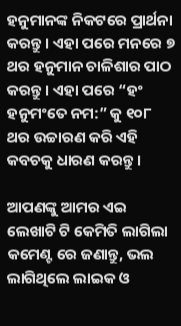ହନୁମାନଙ୍କ ନିକଟରେ ପ୍ରାର୍ଥନା କରନ୍ତୁ । ଏହା ପରେ ମନରେ ୭ ଥର ହନୁମାନ ଚାଳିଶାର ପାଠ କରନ୍ତୁ । ଏହା ପରେ “ହଂ ହନୁମଂତେ ନମ:” କୁ ୧୦୮ ଥର ଉଚ୍ଚାରଣ କରି ଏହି କବଚକୁ ଧାରଣ କରନ୍ତୁ ।

ଆପଣଙ୍କୁ ଆମର ଏଇ ଲେଖାଟି ଟି କେମିତି ଲାଗିଲା କମେଣ୍ଟ ରେ ଜଣାନ୍ତୁ, ଭଲ ଲାଗିଥିଲେ ଲାଇକ ଓ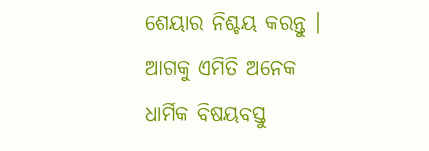ଶେୟାର ନିଶ୍ଚୟ କରନ୍ତୁ । ଆଗକୁ ଏମିତି ଅନେକ ଧାର୍ମିକ ବିଷୟବସ୍ତୁ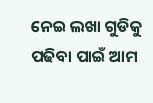ନେଇ ଲଖା ଗୁଡିକୁ ପଢିବା ପାଇଁ ଆମ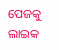ପେଜକୁ ଲାଇକ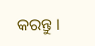କରନ୍ତୁ ।